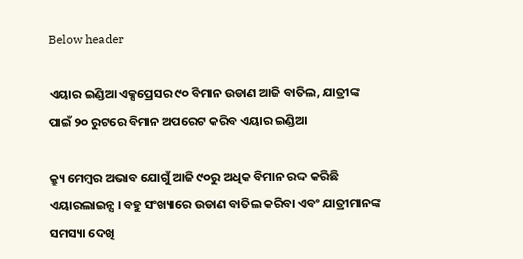Below header

ଏୟାର ଇଣ୍ଡିଆ ଏକ୍ସପ୍ରେସର ୯୦ ବିମାନ ଉଡାଣ ଆଜି ବାତିଲ, ଯାତ୍ରୀଙ୍କ ପାଇଁ ୨୦ ରୁଟରେ ବିମାନ ଅପରେଟ କରିବ ଏୟାର ଇଣ୍ଡିଆ

କ୍ର୍ୟୁ ମେମ୍ବର ଅଭାବ ଯୋଗୁଁ ଆଜି ୯୦ରୁ ଅଧିକ ବିମାନ ରଦ୍ଦ କରିଛି ଏୟାରଲାଇନ୍ସ । ବହୁ ସଂଖ୍ୟାରେ ଉଡାଣ ବାତିଲ କରିବା ଏବଂ ଯାତ୍ରୀମାନଙ୍କ ସମସ୍ୟା ଦେଖି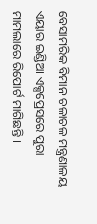ବେସାମରିକ ବିମାନ ଚଳାଚଳ ମନ୍ତ୍ରଣାଳୟ ଏୟାର ଇଣ୍ଡିଆ ଏକ୍ସପ୍ରେସରେ ପୁରା ମାମଲାରେ ରିପୋର୍ଟ ମାଗିଛନ୍ତି ।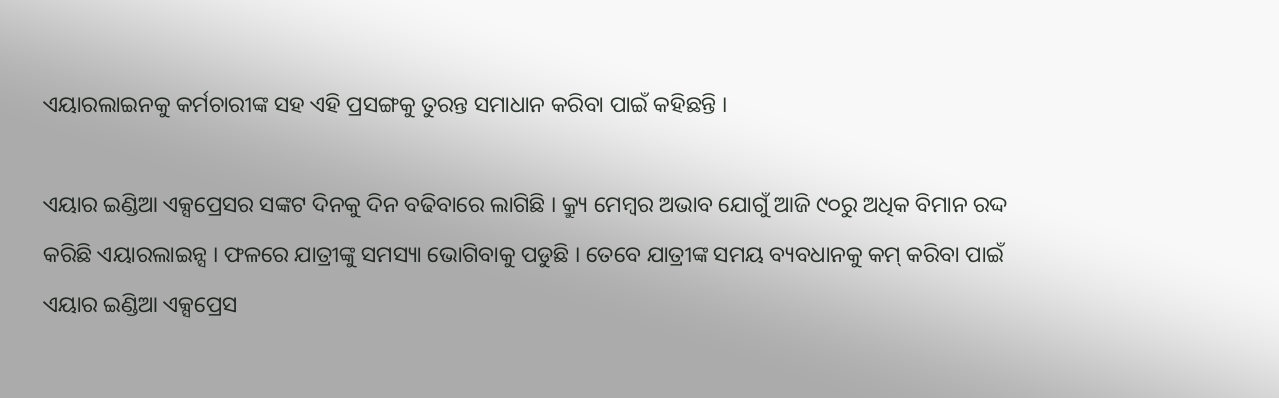ଏୟାରଲାଇନକୁ କର୍ମଚାରୀଙ୍କ ସହ ଏହି ପ୍ରସଙ୍ଗକୁ ତୁରନ୍ତ ସମାଧାନ କରିବା ପାଇଁ କହିଛନ୍ତି ।

ଏୟାର ଇଣ୍ଡିଆ ଏକ୍ସପ୍ରେସର ସଙ୍କଟ ଦିନକୁ ଦିନ ବଢିବାରେ ଲାଗିଛି । କ୍ର୍ୟୁ ମେମ୍ବର ଅଭାବ ଯୋଗୁଁ ଆଜି ୯୦ରୁ ଅଧିକ ବିମାନ ରଦ୍ଦ କରିଛି ଏୟାରଲାଇନ୍ସ । ଫଳରେ ଯାତ୍ରୀଙ୍କୁ ସମସ୍ୟା ଭୋଗିବାକୁ ପଡୁଛି । ତେବେ ଯାତ୍ରୀଙ୍କ ସମୟ ବ୍ୟବଧାନକୁ କମ୍‌ କରିବା ପାଇଁ ଏୟାର ଇଣ୍ଡିଆ ଏକ୍ସପ୍ରେସ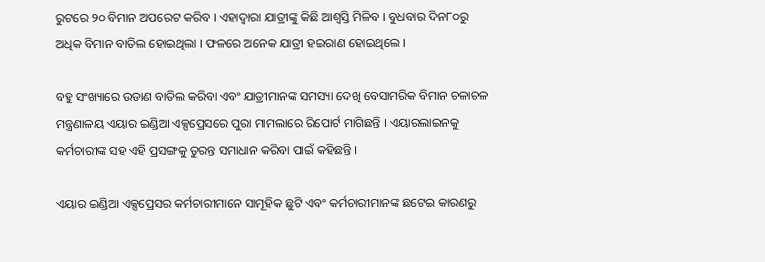ରୁଟରେ ୨୦ ବିମାନ ଅପରେଟ କରିବ । ଏହାଦ୍ୱାରା ଯାତ୍ରୀଙ୍କୁ କିଛି ଆଶ୍ୱସ୍ତି ମିଳିବ । ବୁଧବାର ଦିନ୮୦ରୁ ଅଧିକ ବିମାନ ବାତିଲ ହୋଇଥିଲା । ଫଳରେ ଅନେକ ଯାତ୍ରୀ ହଇରାଣ ହୋଇଥିଲେ ।

ବହୁ ସଂଖ୍ୟାରେ ଉଡାଣ ବାତିଲ କରିବା ଏବଂ ଯାତ୍ରୀମାନଙ୍କ ସମସ୍ୟା ଦେଖି ବେସାମରିକ ବିମାନ ଚଳାଚଳ ମନ୍ତ୍ରଣାଳୟ ଏୟାର ଇଣ୍ଡିଆ ଏକ୍ସପ୍ରେସରେ ପୁରା ମାମଲାରେ ରିପୋର୍ଟ ମାଗିଛନ୍ତି । ଏୟାରଲାଇନକୁ କର୍ମଚାରୀଙ୍କ ସହ ଏହି ପ୍ରସଙ୍ଗକୁ ତୁରନ୍ତ ସମାଧାନ କରିବା ପାଇଁ କହିଛନ୍ତି ।

ଏୟାର ଇଣ୍ଡିଆ ଏକ୍ସପ୍ରେସର କର୍ମଚାରୀମାନେ ସାମୂହିକ ଛୁଟି ଏବଂ କର୍ମଚାରୀମାନଙ୍କ ଛଟେଇ କାରଣରୁ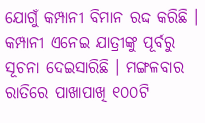ଯୋଗୁଁ କମ୍ପାନୀ ବିମାନ ରଦ୍ଦ କରିଛି । କମ୍ପାନୀ ଏନେଇ ଯାତ୍ରୀଙ୍କୁ ପୂର୍ବରୁ ସୂଚନା ଦେଇସାରିଛି । ମଙ୍ଗଳବାର ରାତିରେ ପାଖାପାଖି ୧୦୦ଟି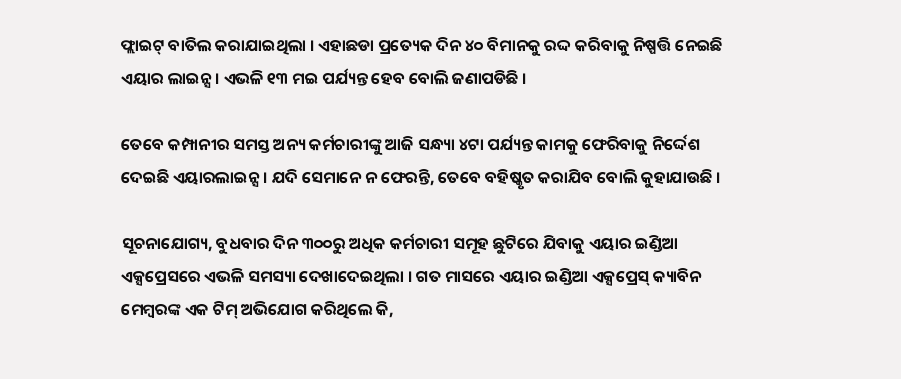ଫ୍ଲାଇଟ୍ ବାତିଲ କରାଯାଇଥିଲା । ଏହାଛଡା ପ୍ରତ୍ୟେକ ଦିନ ୪୦ ବିମାନକୁ ରଦ୍ଦ କରିବାକୁ ନିଷ୍ପତ୍ତି ନେଇଛି ଏୟାର ଲାଇନ୍ସ । ଏଭଳି ୧୩ ମଇ ପର୍ଯ୍ୟନ୍ତ ହେବ ବୋଲି ଜଣାପଡିଛି ।

ତେବେ କମ୍ପାନୀର ସମସ୍ତ ଅନ୍ୟ କର୍ମଚାରୀଙ୍କୁ ଆଜି ସନ୍ଧ୍ୟା ୪ଟା ପର୍ଯ୍ୟନ୍ତ କାମକୁ ଫେରିବାକୁ ନିର୍ଦ୍ଦେଶ ଦେଇଛି ଏୟାରଲାଇନ୍ସ । ଯଦି ସେମାନେ ନ ଫେରନ୍ତି, ତେବେ ବହିଷ୍କୃତ କରାଯିବ ବୋଲି କୁହାଯାଉଛି ।

ସୂଚନାଯୋଗ୍ୟ, ବୁଧବାର ଦିନ ୩୦୦ରୁ ଅଧିକ କର୍ମଚାରୀ ସମୂହ ଛୁଟିରେ ଯିବାକୁ ଏୟାର ଇଣ୍ଡିଆ ଏକ୍ସପ୍ରେସରେ ଏଭଳି ସମସ୍ୟା ଦେଖାଦେଇଥିଲା । ଗତ ମାସରେ ଏୟାର ଇଣ୍ଡିଆ ଏକ୍ସପ୍ରେସ୍ କ୍ୟାବିନ ମେମ୍ବରଙ୍କ ଏକ ଟିମ୍ ଅଭିଯୋଗ କରିଥିଲେ କି,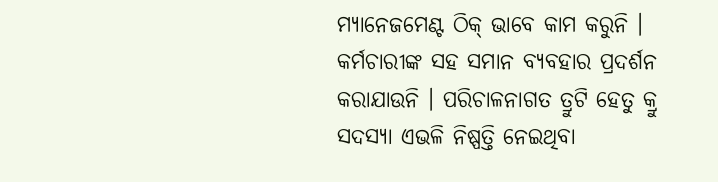ମ୍ୟାନେଜମେଣ୍ଟ ଠିକ୍ ଭାବେ କାମ କରୁନି । କର୍ମଚାରୀଙ୍କ ସହ ସମାନ ବ୍ୟବହାର ପ୍ରଦର୍ଶନ କରାଯାଉନି । ପରିଚାଳନାଗତ ତ୍ରୁଟି ହେତୁ କ୍ରୁ ସଦସ୍ୟା ଏଭଳି ନିଷ୍ପତ୍ତି ନେଇଥିବା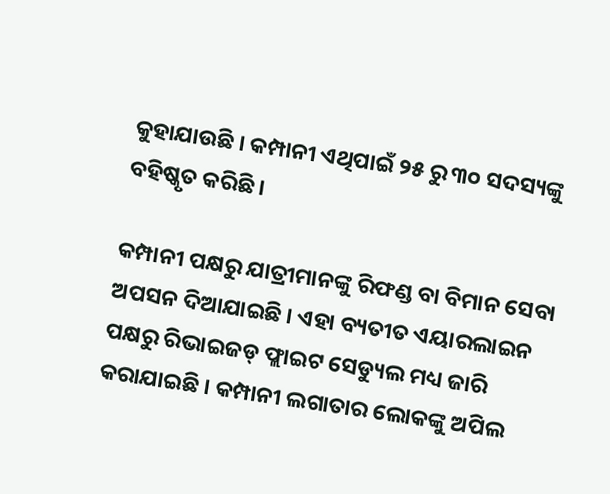କୁହାଯାଉଛି । କମ୍ପାନୀ ଏଥିପାଇଁ ୨୫ ରୁ ୩୦ ସଦସ୍ୟଙ୍କୁ ବହିଷ୍କୃତ କରିଛି ।

କମ୍ପାନୀ ପକ୍ଷରୁ ଯାତ୍ରୀମାନଙ୍କୁ ରିଫଣ୍ଡ ବା ବିମାନ ସେବା ଅପସନ ଦିଆଯାଇଛି । ଏହା ବ୍ୟତୀତ ଏୟାରଲାଇନ ପକ୍ଷରୁ ରିଭାଇଜଡ୍ ଫ୍ଲାଇଟ ସେଡ୍ୟୁଲ ମଧ୍ୟ ଜାରି କରାଯାଇଛି । କମ୍ପାନୀ ଲଗାତାର ଲୋକଙ୍କୁ ଅପିଲ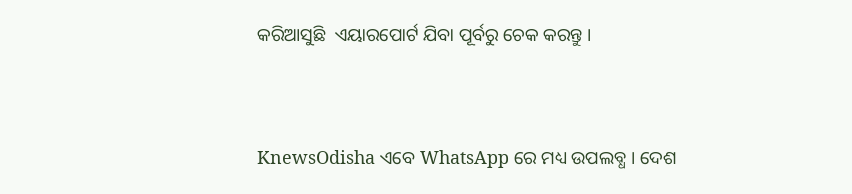କରିଆସୁଛି  ଏୟାରପୋର୍ଟ ଯିବା ପୂର୍ବରୁ ଚେକ କରନ୍ତୁ ।


KnewsOdisha ଏବେ WhatsApp ରେ ମଧ୍ୟ ଉପଲବ୍ଧ । ଦେଶ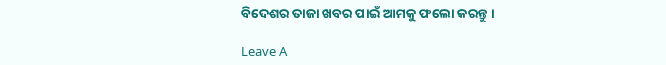ବିଦେଶର ତାଜା ଖବର ପାଇଁ ଆମକୁ ଫଲୋ କରନ୍ତୁ ।

Leave A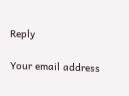Reply

Your email address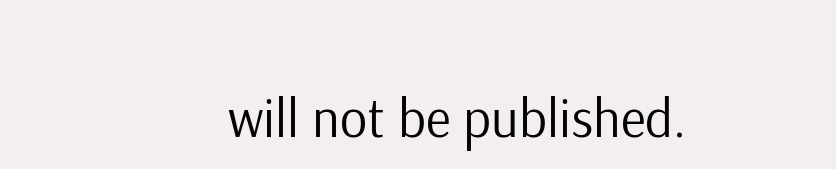will not be published.